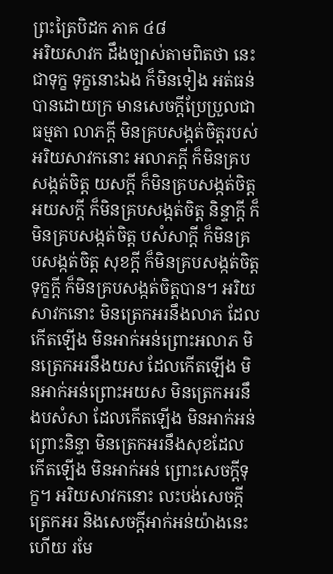ព្រះត្រៃបិដក ភាគ ៤៨
អរិយសាវក ដឹងច្បាស់តាមពិតថា នេះជាទុក្ខ ទុក្ខនោះឯង ក៏មិនទៀង អត់ធន់បានដោយក្រ មានសេចក្ដីប្រែប្រួលជាធម្មតា លាភក្ដី មិនគ្របសង្កត់ចិត្តរបស់អរិយសាវកនោះ អលាភក្ដី ក៏មិនគ្របសង្កត់ចិត្ត យសក្ដី ក៏មិនគ្របសង្កត់ចិត្ត អយសក្ដី ក៏មិនគ្របសង្កត់ចិត្ត និន្ទាក្ដី ក៏មិនគ្របសង្កត់ចិត្ត បសំសាក្ដី ក៏មិនគ្របសង្កត់ចិត្ត សុខក្ដី ក៏មិនគ្របសង្កត់ចិត្ត ទុក្ខក្ដី ក៏មិនគ្របសង្កត់ចិត្តបាន។ អរិយសាវកនោះ មិនត្រេកអរនឹងលាភ ដែលកើតឡើង មិនអាក់អន់ព្រោះអលាភ មិនត្រេកអរនឹងយស ដែលកើតឡើង មិនអាក់អន់ព្រោះអយស មិនត្រេកអរនឹងបសំសា ដែលកើតឡើង មិនអាក់អន់ព្រោះនិន្ទា មិនត្រេកអរនឹងសុខដែលកើតឡើង មិនអាក់អន់ ព្រោះសេចក្ដីទុក្ខ។ អរិយសាវកនោះ លះបង់សេចក្ដីត្រេកអរ និងសេចក្ដីអាក់អន់យ៉ាងនេះហើយ រមែ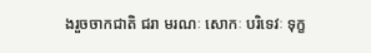ងរួចចាកជាតិ ជរា មរណៈ សោកៈ បរិទេវៈ ទុក្ខ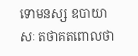ទោមនស្ស ឧបាយាសៈ តថាគតពោលថា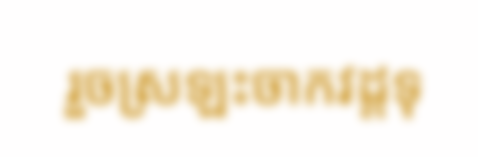រួចស្រឡះចាកវដ្ដទុ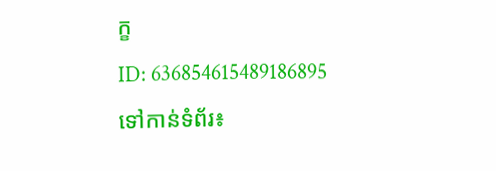ក្ខ
ID: 636854615489186895
ទៅកាន់ទំព័រ៖